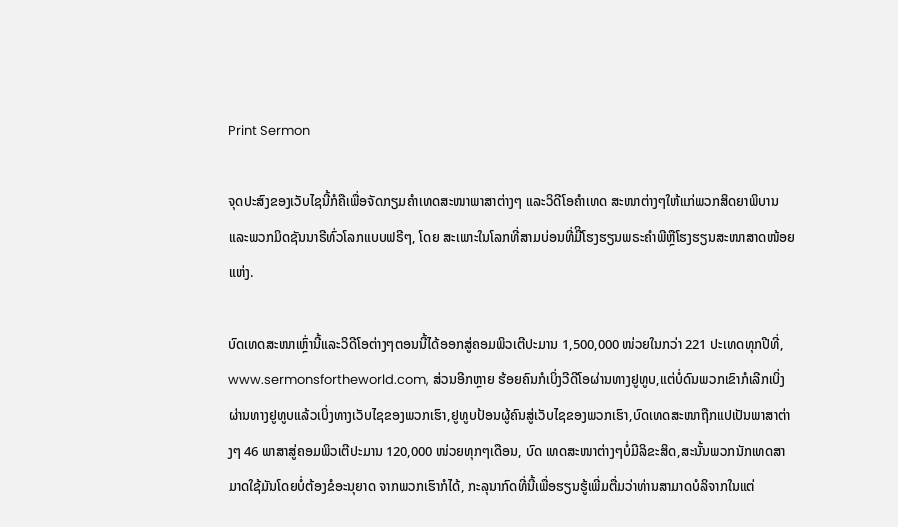Print Sermon

ຈຸດປະສົງຂອງເວັບໄຊນີ້ກໍຄືເພື່ອຈັດກຽມຄໍາເທດສະໜາພາສາຕ່າງໆ ແລະວິດີໂອຄໍາເທດ ສະໜາຕ່າງໆໃຫ້ແກ່ພວກສິດຍາພິບານ ແລະພວກມິດຊັນນາຣີທົ່ວໂລກແບບຟຣີໆ, ໂດຍ ສະເພາະໃນໂລກທີ່ສາມບ່ອນທີ່ມີິໂຮງຮຽນພຣະຄໍາພີຫຼືໂຮງຮຽນສະໜາສາດໜ້ອຍແຫ່ງ.

ບົດເທດສະໜາເຫຼົ່ານີ້ແລະວິດີໂອຕ່າງໆຕອນນີ້ໄດ້ອອກສູ່ຄອມພິວເຕີປະມານ 1,500,000 ໜ່ວຍໃນກວ່າ 221 ປະເທດທຸກປີທີ່, www.sermonsfortheworld.com, ສ່ວນອີກຫຼາຍ ຮ້ອຍຄົນກໍເບິ່ງວີດີໂອຜ່ານທາງຢູທູບ,ແຕ່ບໍ່ດົນພວກເຂົາກໍເລີກເບິ່ງຜ່ານທາງຢູທູບແລ້ວເບິ່ງທາງເວັບໄຊຂອງພວກເຮົາ,ຢູທູບປ້ອນຜູ້ຄົນສູ່ເວັບໄຊຂອງພວກເຮົາ,ບົດເທດສະໜາຖືກແປເປັນພາສາຕ່າງໆ 46 ພາສາສູ່ຄອມພິວເຕີປະມານ 120,000 ໜ່ວຍທຸກໆເດືອນ, ບົດ ເທດສະໜາຕ່າງໆບໍ່ມີລິຂະສິດ,ສະນັ້ນພວກນັກເທດສາມາດໃຊ້ມັນໂດຍບໍ່ຕ້ອງຂໍອະນຸຍາດ ຈາກພວກເຮົາກໍໄດ້, ກະລຸນາກົດທີ່ນີ້ເພື່ອຮຽນຮູ້ເພີ່ມຕື່ມວ່າທ່ານສາມາດບໍລິຈາກໃນແຕ່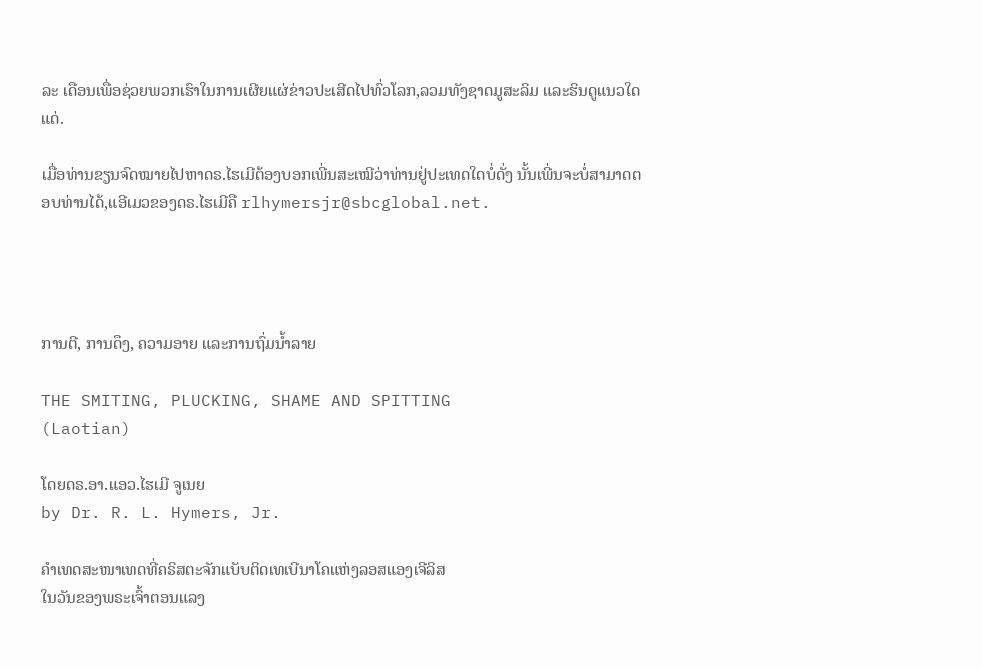ລະ ເດືອນເພື່ອຊ່ວຍພວກເຮົາໃນການເຜີຍແຜ່ຂ່າວປະເສີດໄປທົ່ວໂລກ,ລວມທັງຊາດມູສະລິມ ແລະຮິນດູແນວໃດແດ່.

ເມື່ອທ່ານຂຽນຈົດໝາຍໄປຫາດຣ.ໄຮເມີຕ້ອງບອກເພີ່ນສະເໝີວ່າທ່ານຢູ່ປະເທດໃດບໍ່ດັ່ງ ນັ້ນເພີ່ນຈະບໍ່ສາມາດຕອບທ່ານໄດ້,ແອີເມວຂອງດຣ.ໄຮເມີຄື rlhymersjr@sbcglobal.net.




ການຕີ, ການດຶງ, ຄວາມອາຍ ແລະການຖົ່ມນໍ້າລາຍ

THE SMITING, PLUCKING, SHAME AND SPITTING
(Laotian)

ໂດຍດຣ.ອາ.ແອວ.ໄຮເມີ ຈູເນຍ
by Dr. R. L. Hymers, Jr.

ຄໍາເທດສະໜາເທດທີ່ຄຣິສຕະຈັກແບັບຕິດເທເບີນາໂຄແຫ່ງລອສແອງເຈີລິສ
ໃນວັນຂອງພຣະເຈົ້າຕອນແລງ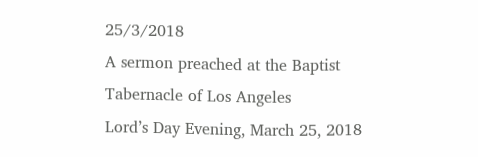25/3/2018
A sermon preached at the Baptist Tabernacle of Los Angeles
Lord’s Day Evening, March 25, 2018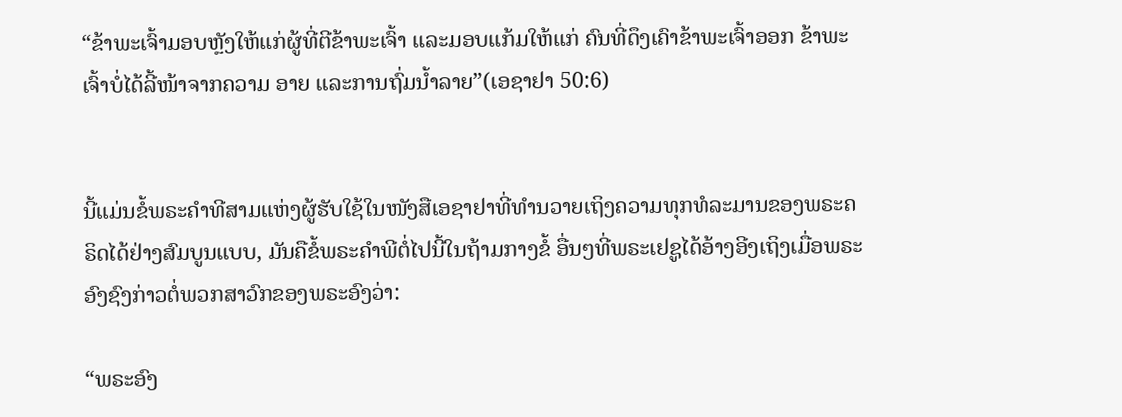“ຂ້າພະເຈົ້າມອບຫຼັງໃຫ້ແກ່ຜູ້ທີ່ຕີຂ້າພະເຈົ້າ ແລະມອບແກ້ມໃຫ້ແກ່ ຄົນທີ່ດຶງເຄົາຂ້າພະເຈົ້າອອກ ຂ້າພະເຈົ້າບໍ່ໄດ້ລີ້ໜ້າຈາກຄວາມ ອາຍ ແລະການຖົ່ມນໍ້າລາຍ”(ເອຊາຢາ 50:6)


ນີ້ແມ່ນຂໍ້ພຣະຄໍາທີສາມແຫ່ງຜູ້ຮັບໃຊ້ໃນໜັງສືເອຊາຢາທີ່ທໍານວາຍເຖິງຄວາມທຸກທໍລະມານຂອງພຣະຄຣິດໄດ້ຢ່າງສົມບູນແບບ, ມັນຄືຂໍ້ພຣະຄໍາພີຕໍ່ໄປນີ້ໃນຖ້າມກາງຂໍ້ ອື່ນໆທີ່ພຣະເຢຊູໄດ້ອ້າງອີງເຖິງເມື່ອພຣະອົງຊົງກ່າວຕໍ່ພວກສາວົກຂອງພຣະອົງວ່າ:

“ພຣະອົງ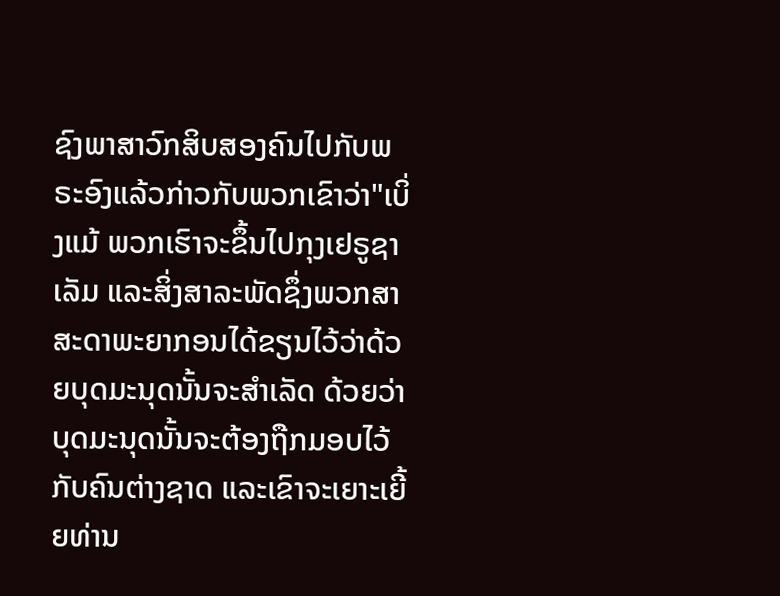ຊົງພາສາວົກສິບສອງຄົນໄປກັບພຣະອົງແລ້ວກ່າວກັບພວກເຂົາວ່າ"ເບິ່ງແມ້ ພວກເຮົາຈະຂຶ້ນໄປກຸງເຢຣູຊາເລັມ ແລະສິ່ງສາລະພັດຊຶ່ງພວກສາສະດາພະຍາກອນໄດ້ຂຽນໄວ້ວ່າດ້ວຍບຸດມະນຸດນັ້ນຈະສຳເລັດ ດ້ວຍວ່າບຸດມະນຸດນັ້ນຈະຕ້ອງຖືກມອບໄວ້ກັບຄົນຕ່າງຊາດ ແລະເຂົາຈະເຍາະເຍີ້ຍທ່ານ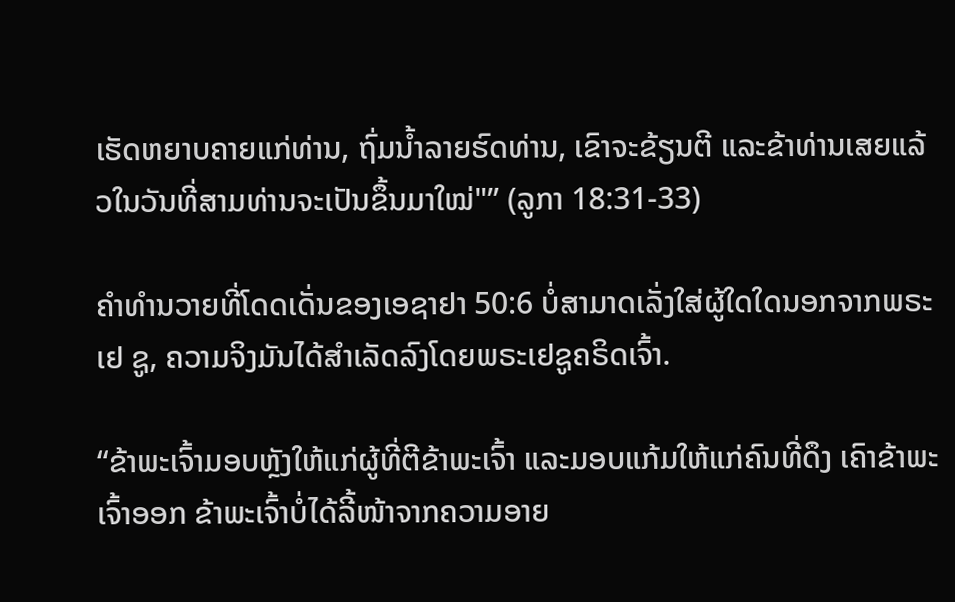ເຮັດຫຍາບຄາຍແກ່ທ່ານ, ຖົ່ມນ້ຳລາຍຮົດທ່ານ, ເຂົາຈະຂ້ຽນຕີ ແລະຂ້າທ່ານເສຍແລ້ວໃນວັນທີ່ສາມທ່ານຈະເປັນຂຶ້ນມາໃໝ່"” (ລູກາ 18:31-33)

ຄໍາທໍານວາຍທີ່ໂດດເດັ່ນຂອງເອຊາຢາ 50:6 ບໍ່ສາມາດເລັ່ງໃສ່ຜູ້ໃດໃດນອກຈາກພຣະເຢ ຊູ, ຄວາມຈິງມັນໄດ້ສໍາເລັດລົງໂດຍພຣະເຢຊູຄຣິດເຈົ້າ.

“ຂ້າພະເຈົ້າມອບຫຼັງໃຫ້ແກ່ຜູ້ທີ່ຕີຂ້າພະເຈົ້າ ແລະມອບແກ້ມໃຫ້ແກ່ຄົນທີ່ດຶງ ເຄົາຂ້າພະເຈົ້າອອກ ຂ້າພະເຈົ້າບໍ່ໄດ້ລີ້ໜ້າຈາກຄວາມອາຍ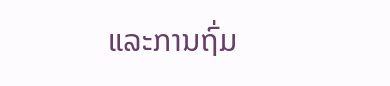ແລະການຖົ່ມ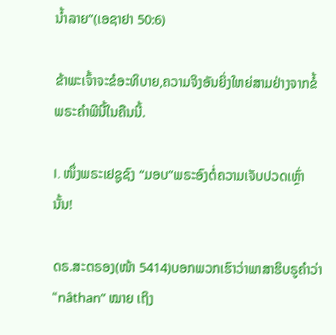ນໍ້າລາຍ”(ເອຊາຢາ 50:6)

ຂ້າພະເຈົ້າຈະຂໍອະທິບາຍ,ຄວາມຈິງອັນຍິ່ງໃຫຍ່ສາມຢ່າງຈາກຂໍ້ພຣະຄໍາພີນີ້ໃນຄືນນີ້.

I. ໜຶ່ງພຣະເຢຊູຊົງ “ມອບ”ພຣະອົງຕໍ່ຄວາມເຈັບປວດເຫຼົ່ານັ້ນ!

ດຣ.ສະຕຣອງ(ໜ້າ 5414)ບອກພວກເຮົາວ່າພາສາຮິບຣູຄໍາວ່າ “nâthan” ໝາຍ ເຖິງ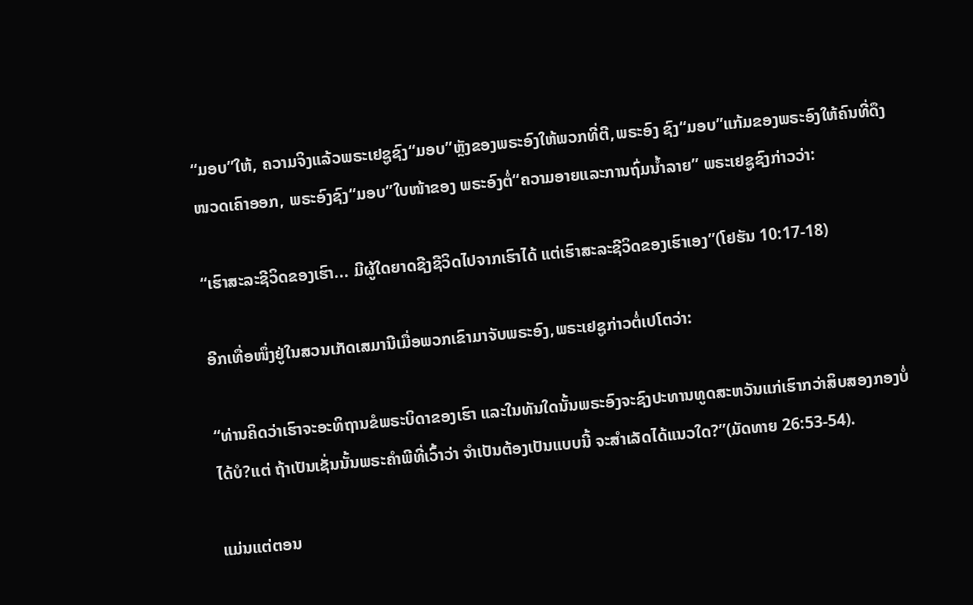“ມອບ”ໃຫ້, ຄວາມຈິງແລ້ວພຣະເຢຊູຊົງ“ມອບ”ຫຼັງຂອງພຣະອົງໃຫ້ພວກທີ່ຕີ,ພຣະອົງ ຊົງ“ມອບ”ແກ້ມຂອງພຣະອົງໃຫ້ຄົນທີ່ດຶງໜວດເຄົາອອກ, ພຣະອົງຊົງ“ມອບ”ໃບໜ້າຂອງ ພຣະອົງຕໍ່“ຄວາມອາຍແລະການຖົ່ມນໍ້າລາຍ” ພຣະເຢຊູຊົງກ່າວວ່າ:

“ເຮົາສະລະຊີວິດຂອງເຮົາ... ມີຜູ້ໃດຍາດຊີງຊີວິດໄປຈາກເຮົາໄດ້ ແຕ່ເຮົາສະລະຊີວິດຂອງເຮົາເອງ”(ໂຢຮັນ 10:17-18)

ອີກເທື່ອໜຶ່ງຢູ່ໃນສວນເກັດເສມານີເມື່ອພວກເຂົາມາຈັບພຣະອົງ,ພຣະເຢຊູກ່າວຕໍ່ເປໂຕວ່າ:

“ທ່ານຄິດວ່າເຮົາຈະອະທິຖານຂໍພຣະບິດາຂອງເຮົາ ແລະໃນທັນໃດນັ້ນພຣະອົງຈະຊົງປະທານທູດສະຫວັນແກ່ເຮົາກວ່າສິບສອງກອງບໍ່ໄດ້ບໍ?ແຕ່ ຖ້າເປັນເຊັ່ນນັ້ນພຣະຄຳພີທີ່ເວົ້າວ່າ ຈຳເປັນຕ້ອງເປັນແບບນີ້ ຈະສຳເລັດໄດ້ແນວໃດ?”(ມັດທາຍ 26:53-54).

ແມ່ນແຕ່ຕອນ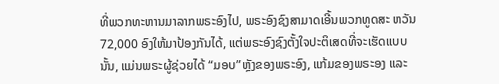ທີ່ພວກທະຫານມາລາກພຣະອົງໄປ, ພຣະອົງຊົງສາມາດເອີ້ນພວກທູດສະ ຫວັນ 72,000 ອົງໃຫ້ມາປ້ອງກັນໄດ້, ແຕ່ພຣະອົງຊົງຕັ້ງໃຈປະຕິເສດທີ່ຈະເຮັດແບບນັ້ນ, ແມ່ນພຣະຜູ້ຊ່ວຍໄດ້ “ມອບ”ຫຼັງຂອງພຣະອົງ, ແກ້ມຂອງພຣະອງ ແລະ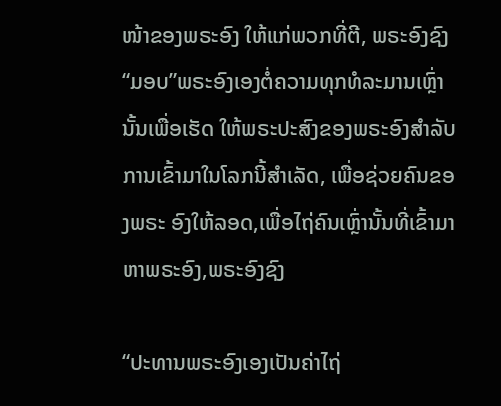ໜ້າຂອງພຣະອົງ ໃຫ້ແກ່ພວກທີ່ຕີ, ພຣະອົງຊົງ“ມອບ”ພຣະອົງເອງຕໍ່ຄວາມທຸກທໍລະມານເຫຼົ່ານັ້ນເພື່ອເຮັດ ໃຫ້ພຣະປະສົງຂອງພຣະອົງສໍາລັບການເຂົ້າມາໃນໂລກນີ້ສໍາເລັດ, ເພື່ອຊ່ວຍຄົນຂອງພຣະ ອົງໃຫ້ລອດ,ເພື່ອໄຖ່ຄົນເຫຼົ່ານັ້ນທີ່ເຂົ້າມາຫາພຣະອົງ,ພຣະອົງຊົງ

“ປະທານພຣະອົງເອງເປັນຄ່າໄຖ່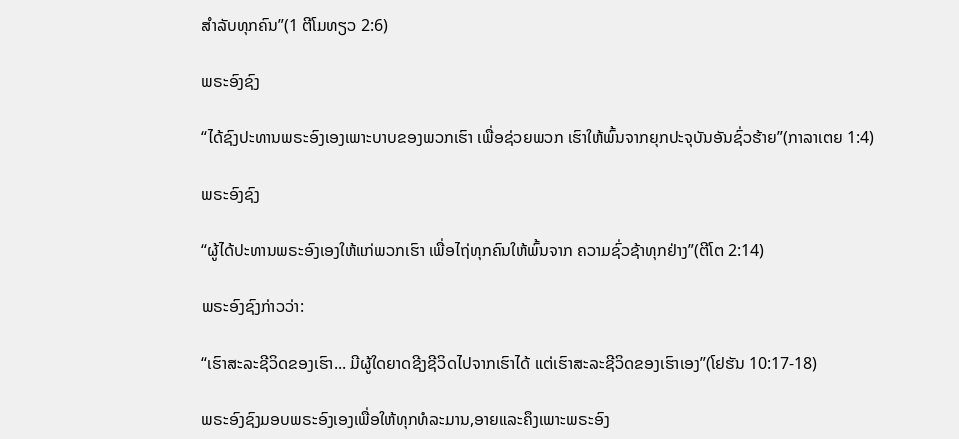ສໍາລັບທຸກຄົນ”(1 ຕີໂມທຽວ 2:6)

ພຣະອົງຊົງ

“ໄດ້ຊົງປະທານພຣະອົງເອງເພາະບາບຂອງພວກເຮົາ ເພື່ອຊ່ວຍພວກ ເຮົາໃຫ້ພົ້ນຈາກຍຸກປະຈຸບັນອັນຊົ່ວຮ້າຍ”(ກາລາເຕຍ 1:4)

ພຣະອົງຊົງ

“ຜູ້ໄດ້ປະທານພຣະອົງເອງໃຫ້ແກ່ພວກເຮົາ ເພື່ອໄຖ່ທຸກຄົນໃຫ້ພົ້ນຈາກ ຄວາມຊົ່ວຊ້າທຸກຢ່າງ”(ຕີໂຕ 2:14)

ພຣະອົງຊົງກ່າວວ່າ:

“ເຮົາສະລະຊີວິດຂອງເຮົາ... ມີຜູ້ໃດຍາດຊີງຊີວິດໄປຈາກເຮົາໄດ້ ແຕ່ເຮົາສະລະຊີວິດຂອງເຮົາເອງ”(ໂຢຮັນ 10:17-18)

ພຣະອົງຊົງມອບພຣະອົງເອງເພື່ອໃຫ້ທຸກທໍລະມານ,ອາຍແລະຄຶງເພາະພຣະອົງ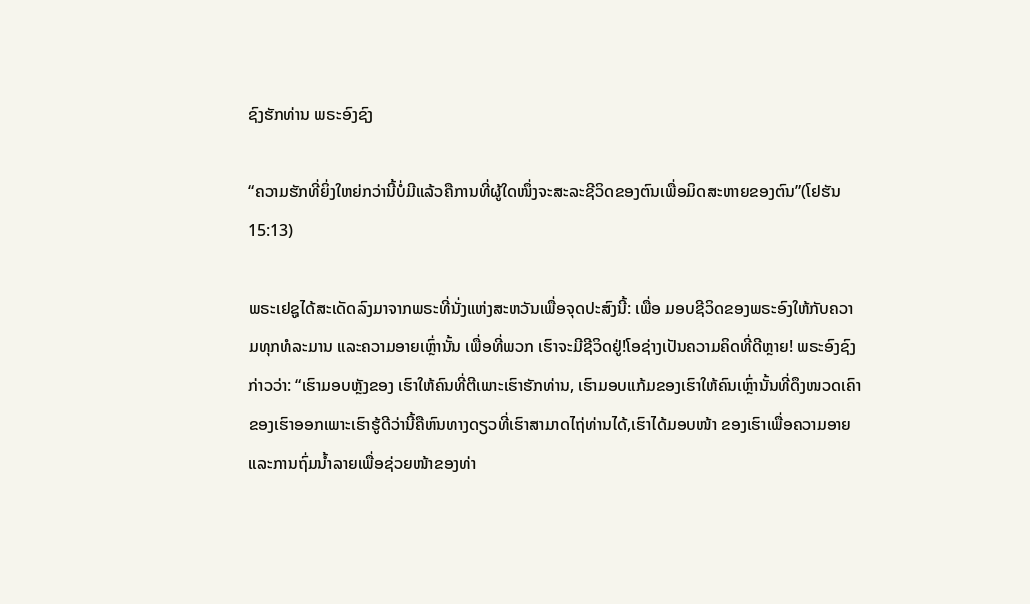ຊົງຮັກທ່ານ ພຣະອົງຊົງ

“ຄວາມຮັກທີ່ຍິ່ງໃຫຍ່ກວ່ານີ້ບໍ່ມີແລ້ວຄືການທີ່ຜູ້ໃດໜຶ່ງຈະສະລະຊີວິດຂອງຕົນເພື່ອມິດສະຫາຍຂອງຕົນ”(ໂຢຮັນ 15:13)

ພຣະເຢຊູໄດ້ສະເດັດລົງມາຈາກພຣະທີ່ນັ່ງແຫ່ງສະຫວັນເພື່ອຈຸດປະສົງນີ້: ເພື່ອ ມອບຊີວິດຂອງພຣະອົງໃຫ້ກັບຄວາມທຸກທໍລະມານ ແລະຄວາມອາຍເຫຼົ່ານັ້ນ ເພື່ອທີ່ພວກ ເຮົາຈະມີຊີວິດຢູ່!ໂອຊ່າງເປັນຄວາມຄິດທີ່ດີຫຼາຍ! ພຣະອົງຊົງກ່າວວ່າ: “ເຮົາມອບຫຼັງຂອງ ເຮົາໃຫ້ຄົນທີ່ຕີເພາະເຮົາຮັກທ່ານ, ເຮົາມອບແກ້ມຂອງເຮົາໃຫ້ຄົນເຫຼົ່ານັ້ນທີ່ດຶງໜວດເຄົາ ຂອງເຮົາອອກເພາະເຮົາຮູ້ດີວ່ານີ້ຄືຫົນທາງດຽວທີ່ເຮົາສາມາດໄຖ່ທ່ານໄດ້,ເຮົາໄດ້ມອບໜ້າ ຂອງເຮົາເພື່ອຄວາມອາຍແລະການຖົ່ມນໍ້າລາຍເພື່ອຊ່ວຍໜ້າຂອງທ່າ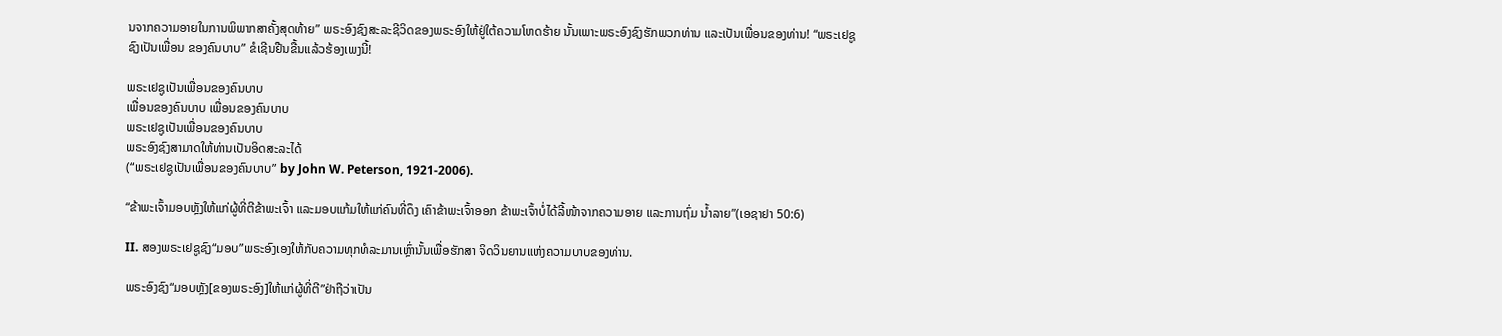ນຈາກຄວາມອາຍໃນການພິພາກສາຄັ້ງສຸດທ້າຍ” ພຣະອົງຊົງສະລະຊີວິດຂອງພຣະອົງໃຫ້ຢູ່ໃຕ້ຄວາມໂຫດຮ້າຍ ນັ້ນເພາະພຣະອົງຊົງຮັກພວກທ່ານ ແລະເປັນເພື່ອນຂອງທ່ານ! “ພຣະເຢຊູຊົງເປັນເພື່ອນ ຂອງຄົນບາບ” ຂໍເຊີນຢືນຂື້ນແລ້ວຮ້ອງເພງນີ້!

ພຣະເຢຊູເປັນເພື່ອນຂອງຄົນບາບ
ເພື່ອນຂອງຄົນບາບ ເພື່ອນຂອງຄົນບາບ
ພຣະເຢຊູເປັນເພື່ອນຂອງຄົນບາບ
ພຣະອົງຊົງສາມາດໃຫ້ທ່ານເປັນອິດສະລະໄດ້
(“ພຣະເຢຊູເປັນເພື່ອນຂອງຄົນບາບ” by John W. Peterson, 1921-2006).

“ຂ້າພະເຈົ້າມອບຫຼັງໃຫ້ແກ່ຜູ້ທີ່ຕີຂ້າພະເຈົ້າ ແລະມອບແກ້ມໃຫ້ແກ່ຄົນທີ່ດຶງ ເຄົາຂ້າພະເຈົ້າອອກ ຂ້າພະເຈົ້າບໍ່ໄດ້ລີ້ໜ້າຈາກຄວາມອາຍ ແລະການຖົ່ມ ນໍ້າລາຍ”(ເອຊາຢາ 50:6)

II. ສອງພຣະເຢຊູຊົງ“ມອບ”ພຣະອົງເອງໃຫ້ກັບຄວາມທຸກທໍລະມານເຫຼົ່ານັ້ນເພື່ອຮັກສາ ຈິດວິນຍານແຫ່ງຄວາມບາບຂອງທ່ານ.

ພຣະອົງຊົງ“ມອບຫຼັງ[ຂອງພຣະອົງ]ໃຫ້ແກ່ຜູ້ທີ່ຕີ”ຢ່າຖືວ່າເປັນ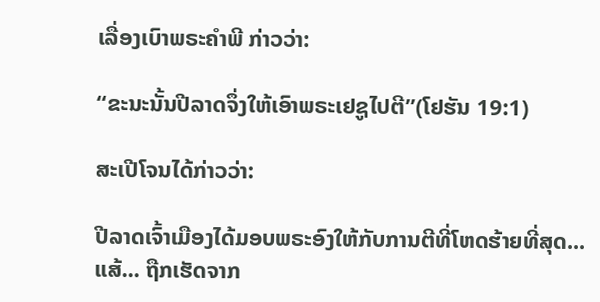ເລື່ອງເບົາພຣະຄໍາພີ ກ່າວວ່າ:

“ຂະນະນັ້ນປີລາດຈຶ່ງໃຫ້ເອົາພຣະເຢຊູໄປຕີ”(ໂຢຮັນ 19:1)

ສະເປີໂຈນໄດ້ກ່າວວ່າ:

ປີລາດເຈົ້າເມືອງໄດ້ມອບພຣະອົງໃຫ້ກັບການຕີທີ່ໂຫດຮ້າຍທີ່ສຸດ...ແສ້... ຖືກເຮັດຈາກ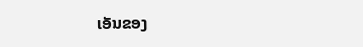ເອັນຂອງ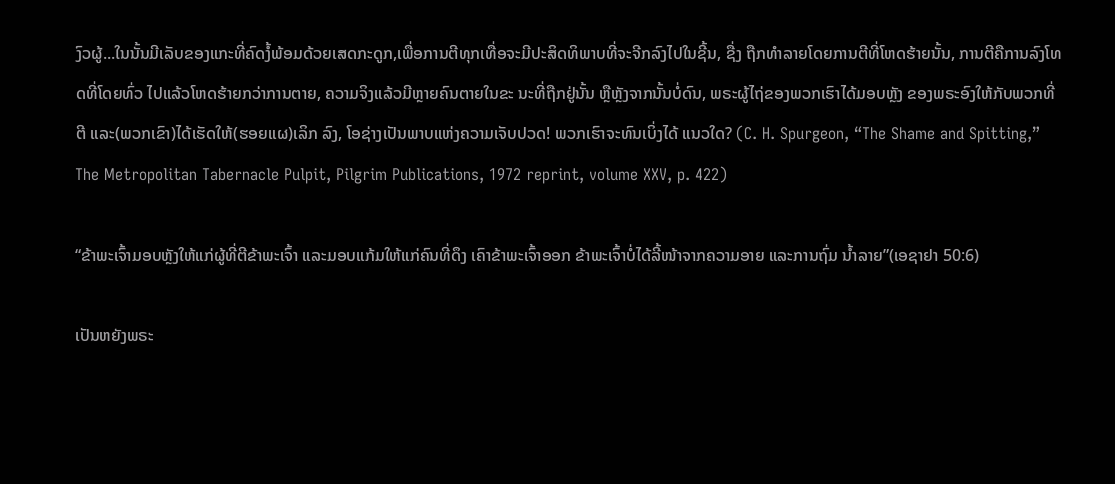ງົວຜູ້...ໃນນັ້ນມີເລັບຂອງແກະທີ່ຄົດງໍ້ພ້ອມດ້ວຍເສດກະດູກ,ເພື່ອການຕີທຸກເທື່ອຈະມີປະສິດທິພາບທີ່ຈະຈີກລົງໄປໃນຊີ້ນ, ຊື່ງ ຖືກທໍາລາຍໂດຍການຕີທີ່ໂຫດຮ້າຍນັ້ນ, ການຕີຄືການລົງໂທດທີ່ໂດຍທົ່ວ ໄປແລ້ວໂຫດຮ້າຍກວ່າການຕາຍ, ຄວາມຈິງແລ້ວມີຫຼາຍຄົນຕາຍໃນຂະ ນະທີ່ຖືກຢູ່ນັ້ນ ຫຼືຫຼັງຈາກນັ້ນບໍ່ດົນ, ພຣະຜູ້ໄຖ່ຂອງພວກເຮົາໄດ້ມອບຫຼັງ ຂອງພຣະອົງໃຫ້ກັບພວກທີ່ຕີ ແລະ(ພວກເຂົາ)ໄດ້ເຮັດໃຫ້(ຮອຍແຜ)ເລິກ ລົງ, ໂອຊ່າງເປັນພາບແຫ່ງຄວາມເຈັບປວດ! ພວກເຮົາຈະທົນເບິ່ງໄດ້ ແນວໃດ? (C. H. Spurgeon, “The Shame and Spitting,” The Metropolitan Tabernacle Pulpit, Pilgrim Publications, 1972 reprint, volume XXV, p. 422)

“ຂ້າພະເຈົ້າມອບຫຼັງໃຫ້ແກ່ຜູ້ທີ່ຕີຂ້າພະເຈົ້າ ແລະມອບແກ້ມໃຫ້ແກ່ຄົນທີ່ດຶງ ເຄົາຂ້າພະເຈົ້າອອກ ຂ້າພະເຈົ້າບໍ່ໄດ້ລີ້ໜ້າຈາກຄວາມອາຍ ແລະການຖົ່ມ ນໍ້າລາຍ”(ເອຊາຢາ 50:6)

ເປັນຫຍັງພຣະ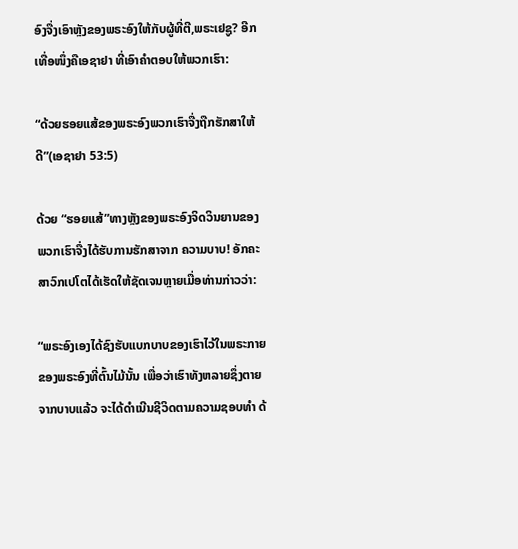ອົງຈື່ງເອົາຫຼັງຂອງພຣະອົງໃຫ້ກັບຜູ້ທີ່ຕີ,ພຣະເຢຊູ? ອີກເທື່ອໜຶ່ງຄືເອຊາຢາ ທີ່ເອົາຄໍາຕອບໃຫ້ພວກເຮົາ:

“ດ້ວຍຮອຍແສ້ຂອງພຣະອົງພວກເຮົາຈື່ງຖືກຮັກສາໃຫ້ດີ”(ເອຊາຢາ 53:5)

ດ້ວຍ “ຮອຍແສ້”ທາງຫຼັງຂອງພຣະອົງຈິດວິນຍານຂອງພວກເຮົາຈື່ງໄດ້ຮັບການຮັກສາຈາກ ຄວາມບາບ! ອັກຄະສາວົກເປໂຕໄດ້ເຮັດໃຫ້ຊັດເຈນຫຼາຍເມື່ອທ່ານກ່າວວ່າ:

“ພຣະອົງເອງໄດ້ຊົງຮັບແບກບາບຂອງເຮົາໄວ້ໃນພຣະກາຍຂອງພຣະອົງທີ່ຕົ້ນໄມ້ນັ້ນ ເພື່ອວ່າເຮົາທັງຫລາຍຊຶ່ງຕາຍຈາກບາບແລ້ວ ຈະໄດ້ດຳເນີນຊີວິດຕາມຄວາມຊອບທຳ ດ້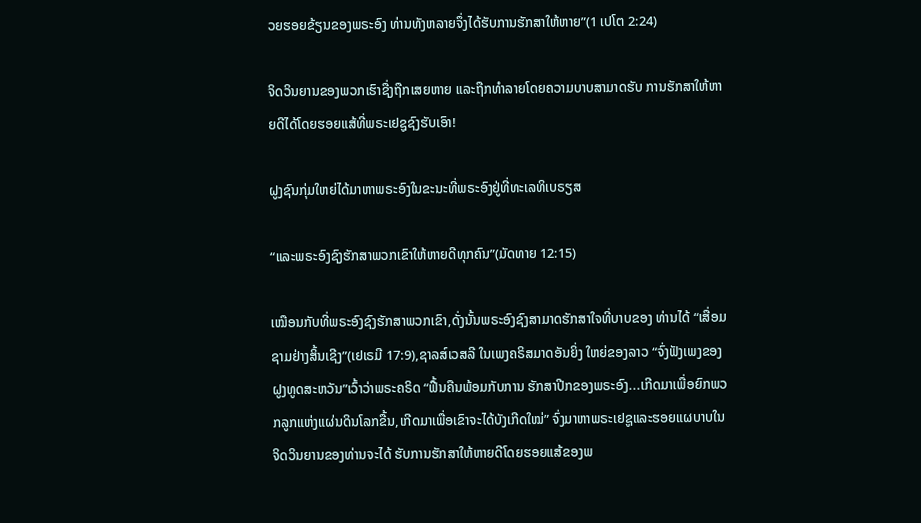ວຍຮອຍຂ້ຽນຂອງພຣະອົງ ທ່ານທັງຫລາຍຈຶ່ງໄດ້ຮັບການຮັກສາໃຫ້ຫາຍ”(1 ເປໂຕ 2:24)

ຈິດວິນຍານຂອງພວກເຮົາຊື່ງຖືກເສຍຫາຍ ແລະຖືກທໍາລາຍໂດຍຄວາມບາບສາມາດຮັບ ການຮັກສາໃຫ້ຫາຍດີໄດ້ໂດຍຮອຍແສ້ທີ່ພຣະເຢຊູຊົງຮັບເອົາ!

ຝູງຊົນກຸ່ມໃຫຍ່ໄດ້ມາຫາພຣະອົງໃນຂະນະທີ່ພຣະອົງຢູ່ທີ່ທະເລທິເບຣຽສ

“ແລະພຣະອົງຊົງຮັກສາພວກເຂົາໃຫ້ຫາຍດີທຸກຄົນ”(ມັດທາຍ 12:15)

ເໝືອນກັບທີ່ພຣະອົງຊົງຮັກສາພວກເຂົາ,ດັ່ງນັ້ນພຣະອົງຊົງສາມາດຮັກສາໃຈທີ່ບາບຂອງ ທ່ານໄດ້ “ເສື່ອມຊາມຢ່າງສິ້ນເຊີງ”(ເຢເຣມີ 17:9),ຊາລສ໌ເວສລີ ໃນເພງຄຣິສມາດອັນຍິ່ງ ໃຫຍ່ຂອງລາວ “ຈົ່ງຟັງເພງຂອງຝູງທູດສະຫວັນ”ເວົ້າວ່າພຣະຄຣິດ “ຟື້ນຄືນພ້ອມກັບການ ຮັກສາປີກຂອງພຣະອົງ...ເກີດມາເພື່ອຍົກພວກລູກແຫ່ງແຜ່ນດິນໂລກຂື້ນ,ເກີດມາເພື່ອເຂົາຈະໄດ້ບັງເກີດໃໝ່” ຈົ່ງມາຫາພຣະເຢຊູແລະຮອຍແຜບາບໃນຈິດວິນຍານຂອງທ່ານຈະໄດ້ ຮັບການຮັກສາໃຫ້ຫາຍດີໂດຍຮອຍແສ້ຂອງພ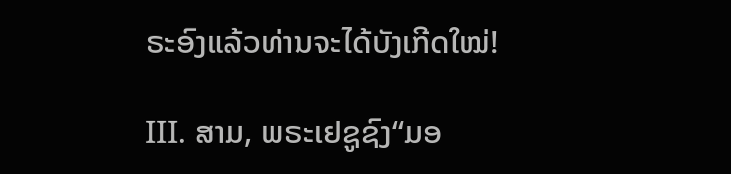ຣະອົງແລ້ວທ່ານຈະໄດ້ບັງເກີດໃໝ່!

III. ສາມ, ພຣະເຢຊູຊົງ“ມອ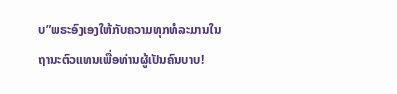ບ”ພຣະອົງເອງໃຫ້ກັບຄວາມທຸກທໍລະມານໃນ ຖານະຕົວແທນເພື່ອທ່ານຜູ້ເປັນຄົນບາບ!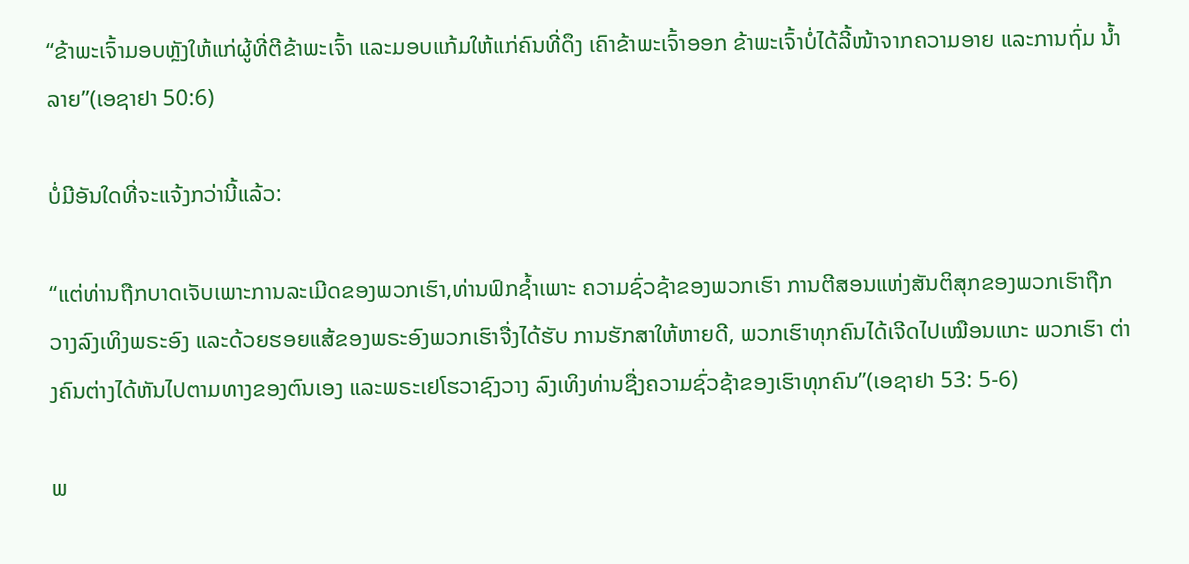“ຂ້າພະເຈົ້າມອບຫຼັງໃຫ້ແກ່ຜູ້ທີ່ຕີຂ້າພະເຈົ້າ ແລະມອບແກ້ມໃຫ້ແກ່ຄົນທີ່ດຶງ ເຄົາຂ້າພະເຈົ້າອອກ ຂ້າພະເຈົ້າບໍ່ໄດ້ລີ້ໜ້າຈາກຄວາມອາຍ ແລະການຖົ່ມ ນໍ້າລາຍ”(ເອຊາຢາ 50:6)

ບໍ່ມີອັນໃດທີ່ຈະແຈ້ງກວ່ານີ້ແລ້ວ:

“ແຕ່ທ່ານຖືກບາດເຈັບເພາະການລະເມີດຂອງພວກເຮົາ,ທ່ານຟົກຊໍ້າເພາະ ຄວາມຊົ່ວຊ້າຂອງພວກເຮົາ ການຕີສອນແຫ່ງສັນຕິສຸກຂອງພວກເຮົາຖືກ ວາງລົງເທິງພຣະອົງ ແລະດ້ວຍຮອຍແສ້ຂອງພຣະອົງພວກເຮົາຈື່ງໄດ້ຮັບ ການຮັກສາໃຫ້ຫາຍດີ, ພວກເຮົາທຸກຄົນໄດ້ເຈີດໄປເໝືອນແກະ ພວກເຮົາ ຕ່າງຄົນຕ່າງໄດ້ຫັນໄປຕາມທາງຂອງຕົນເອງ ແລະພຣະເຢໂຮວາຊົງວາງ ລົງເທິງທ່ານຊື່ງຄວາມຊົ່ວຊ້າຂອງເຮົາທຸກຄົນ”(ເອຊາຢາ 53: 5-6)

ພ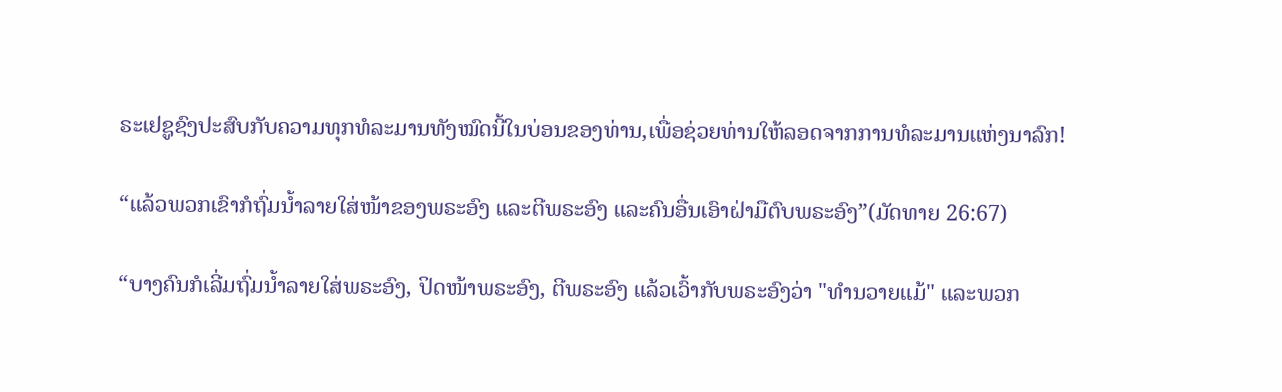ຣະເຢຊູຊົງປະສົບກັບຄວາມທຸກທໍລະມານທັງໝົດນີ້ໃນບ່ອນຂອງທ່ານ,ເພື່ອຊ່ວຍທ່ານໃຫ້ລອດຈາກການທໍລະມານແຫ່ງນາລົກ!

“ແລ້ວພວກເຂົາກໍຖົ່ມນ້ຳລາຍໃສ່ໜ້າຂອງພຣະອົງ ແລະຕີພຣະອົງ ແລະຄົນອື່ນເອົາຝ່າມືຕົບພຣະອົງ”(ມັດທາຍ 26:67)

“ບາງຄົນກໍເລີ່ມຖົ່ມນ້ຳລາຍໃສ່ພຣະອົງ, ປິດໜ້າພຣະອົງ, ຕີພຣະອົງ ແລ້ວເວົ້າກັບພຣະອົງວ່າ "ທໍານວາຍແມ້" ແລະພວກ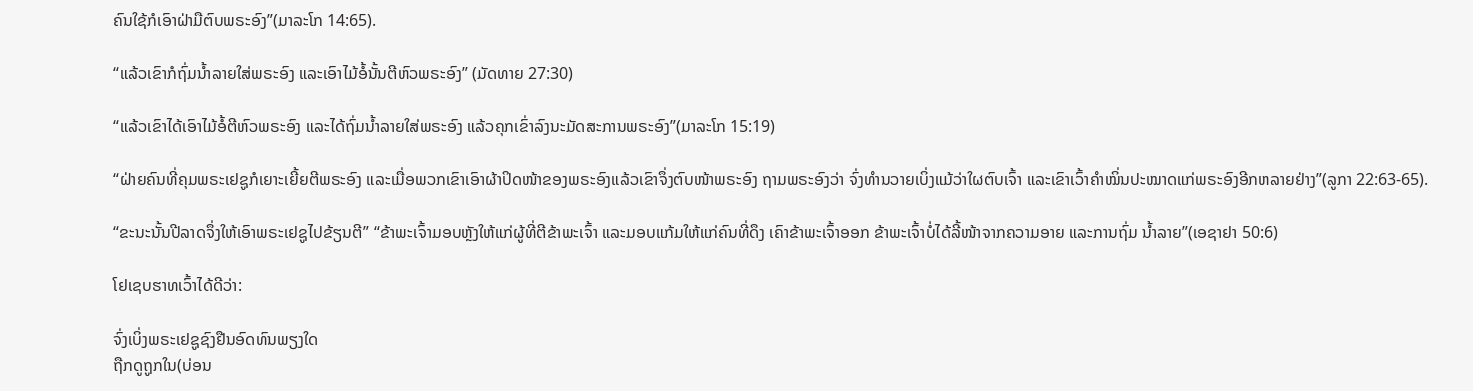ຄົນໃຊ້ກໍເອົາຝ່າມືຕົບພຣະອົງ”(ມາລະໂກ 14:65).

“ແລ້ວເຂົາກໍຖົ່ມນ້ຳລາຍໃສ່ພຣະອົງ ແລະເອົາໄມ້ອໍ້ນັ້ນຕີຫົວພຣະອົງ” (ມັດທາຍ 27:30)

“ແລ້ວເຂົາໄດ້ເອົາໄມ້ອໍ້ຕີຫົວພຣະອົງ ແລະໄດ້ຖົ່ມນ້ຳລາຍໃສ່ພຣະອົງ ແລ້ວຄຸກເຂົ່າລົງນະມັດສະການພຣະອົງ”(ມາລະໂກ 15:19)

“ຝ່າຍຄົນທີ່ຄຸມພຣະເຢຊູກໍເຍາະເຍີ້ຍຕີພຣະອົງ ແລະເມື່ອພວກເຂົາເອົາຜ້າປິດໜ້າຂອງພຣະອົງແລ້ວເຂົາຈຶ່ງຕົບໜ້າພຣະອົງ ຖາມພຣະອົງວ່າ ຈົ່ງທໍານວາຍເບິ່ງແມ້ວ່າໃຜຕົບເຈົ້າ ແລະເຂົາເວົ້າຄຳໝິ່ນປະໝາດແກ່ພຣະອົງອີກຫລາຍຢ່າງ”(ລູກາ 22:63-65).

“ຂະນະນັ້ນປີລາດຈຶ່ງໃຫ້ເອົາພຣະເຢຊູໄປຂ້ຽນຕີ” “ຂ້າພະເຈົ້າມອບຫຼັງໃຫ້ແກ່ຜູ້ທີ່ຕີຂ້າພະເຈົ້າ ແລະມອບແກ້ມໃຫ້ແກ່ຄົນທີ່ດຶງ ເຄົາຂ້າພະເຈົ້າອອກ ຂ້າພະເຈົ້າບໍ່ໄດ້ລີ້ໜ້າຈາກຄວາມອາຍ ແລະການຖົ່ມ ນໍ້າລາຍ”(ເອຊາຢາ 50:6)

ໂຢເຊບຮາທເວົ້າໄດ້ດີວ່າ:

ຈົ່ງເບິ່ງພຣະເຢຊູຊົງຢືນອົດທົນພຽງໃດ
ຖືກດູຖູກໃນ(ບ່ອນ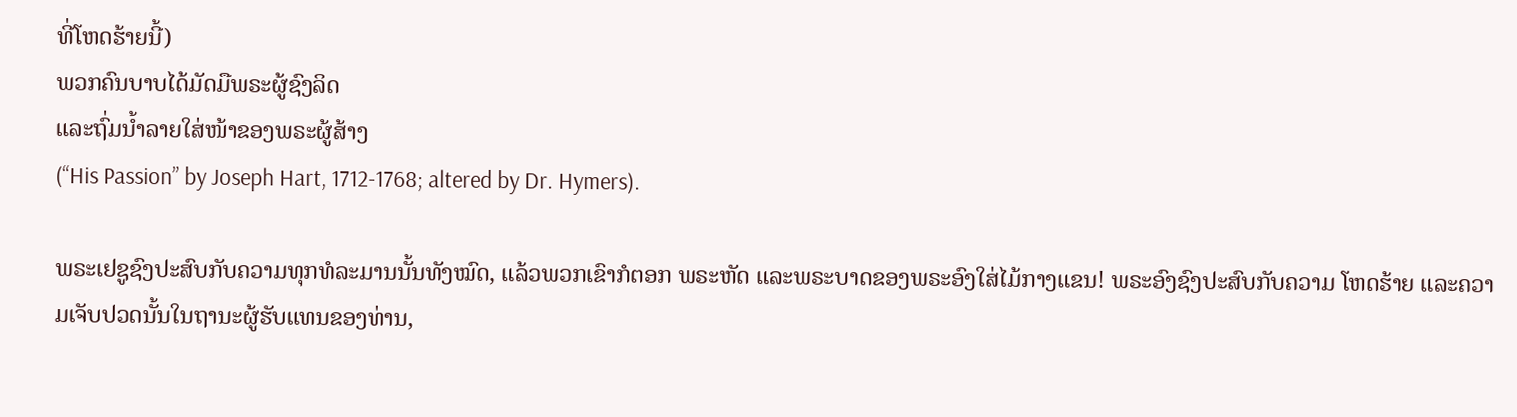ທີ່ໂຫດຮ້າຍນີ້)
ພວກຄົນບາບໄດ້ມັດມືພຣະຜູ້ຊົງລິດ
ແລະຖົ່ມນໍ້າລາຍໃສ່ໜ້າຂອງພຣະຜູ້ສ້າງ
(“His Passion” by Joseph Hart, 1712-1768; altered by Dr. Hymers).

ພຣະເຢຊູຊົງປະສົບກັບຄວາມທຸກທໍລະມານນັ້ນທັງໝົດ, ແລ້ວພວກເຂົາກໍຕອກ ພຣະຫັດ ແລະພຣະບາດຂອງພຣະອົງໃສ່ໄມ້ກາງແຂນ! ພຣະອົງຊົງປະສົບກັບຄວາມ ໂຫດຮ້າຍ ແລະຄວາມເຈັບປວດນັ້ນໃນຖານະຜູ້ຮັບແທນຂອງທ່ານ,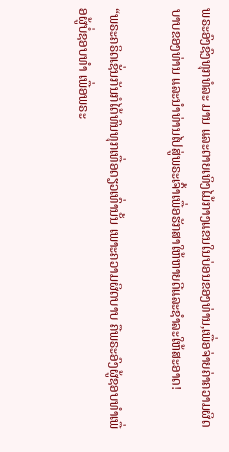ພຣະອົງຊົງທຸກທໍລະ ມານ ແລະຕາຍເທິງໄມ້ກາງແຂນໃນບ່ອນຂອງທ່ານ,ເພື່ອຈ່າຍຄ່າຄວາມຜິດບາບຂອງທ່ານ ແລະນໍາທ່ານໄປສູ່ພຣະເຈົ້າເພື່ອຮັກສາໃຫ້ຫາຍດີແລະຊໍາລະໃຫ້ສະອາດ!

“ພຣະຄຣິດເຊັ່ນກັນກໍໄດ້ທົນທຸກເທື່ອດຽວເທົ່ານັ້ນ ເພາະຄວາມຜິດບາບ ຄືພຣະອົງຜູ້ຊອບທຳເພື່ອຜູ້ບໍ່ຊອບທຳ ເພື່ອພຣະ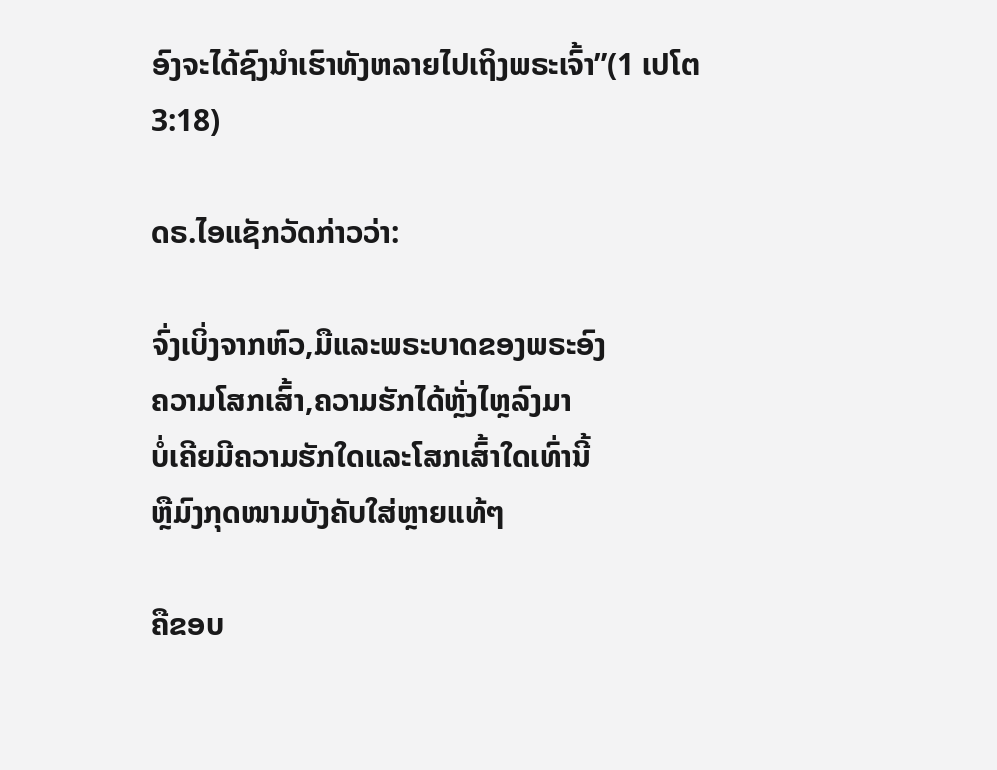ອົງຈະໄດ້ຊົງນຳເຮົາທັງຫລາຍໄປເຖິງພຣະເຈົ້າ”(1 ເປໂຕ 3:18)

ດຣ.ໄອແຊັກວັດກ່າວວ່າ:

ຈົ່ງເບິ່ງຈາກຫົວ,ມືແລະພຣະບາດຂອງພຣະອົງ
ຄວາມໂສກເສົ້າ,ຄວາມຮັກໄດ້ຫຼັ່ງໄຫຼລົງມາ
ບໍ່ເຄີຍມີຄວາມຮັກໃດແລະໂສກເສົ້າໃດເທົ່ານີ້
ຫຼືມົງກຸດໜາມບັງຄັບໃສ່ຫຼາຍແທ້ໆ

ຄືຂອບ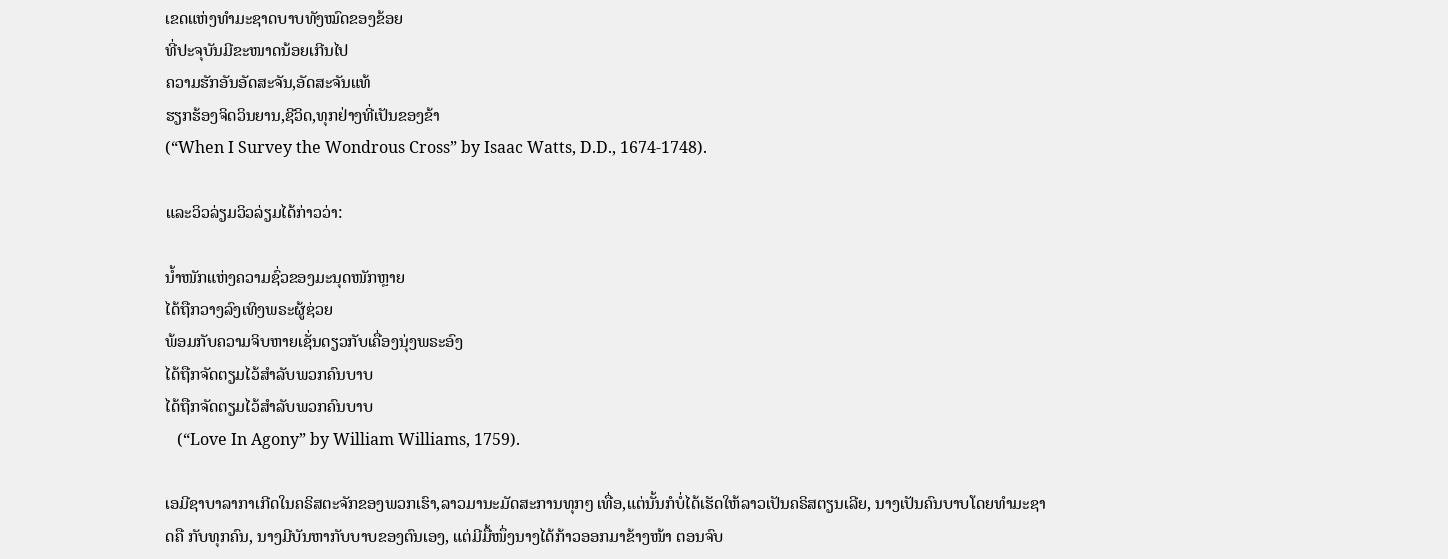ເຂດແຫ່ງທໍາມະຊາດບາບທັງໝົດຂອງຂ້ອຍ
ທີ່ປະຈຸບັນມີຂະໜາດນ້ອຍເກີນໄປ
ຄວາມຮັກອັນອັດສະຈັນ,ອັດສະຈັນແທ້
ຮຽກຮ້ອງຈິດວິນຍານ,ຊີວິດ,ທຸກຢ່າງທີ່ເປັນຂອງຂ້າ
(“When I Survey the Wondrous Cross” by Isaac Watts, D.D., 1674-1748).

ແລະວິວລ່ຽມວິວລ່ຽມໄດ້ກ່າວວ່າ:

ນໍ້າໜັກແຫ່ງຄວາມຊົ່ວຂອງມະນຸດໜັກຫຼາຍ
ໄດ້ຖືກວາງລົງເທິງພຣະຜູ້ຊ່ວຍ
ພ້ອມກັບຄວາມຈິບຫາຍເຊັ່ນດຽວກັບເຄື່ອງນຸ່ງພຣະອົງ
ໄດ້ຖືກຈັດຕຽມໄວ້ສໍາລັບພວກຄົນບາບ
ໄດ້ຖືກຈັດຕຽມໄວ້ສໍາລັບພວກຄົນບາບ
   (“Love In Agony” by William Williams, 1759).

ເອມີຊາບາລາກາເກີດໃນຄຣິສຕະຈັກຂອງພວກເຮົາ,ລາວມານະມັດສະການທຸກໆ ເທື່ອ,ແຕ່ນັ້ນກໍບໍ່ໄດ້ເຮັດໃຫ້ລາວເປັນຄຣິສຕຽນເລີຍ, ນາງເປັນຄົນບາບໂດຍທໍາມະຊາດຄື ກັບທຸກຄົນ, ນາງມີບັນຫາກັບບາບຂອງຕົນເອງ, ແຕ່ມີມື້ໜຶ່ງນາງໄດ້ກ້າວອອກມາຂ້າງໜ້າ ຕອນຈົບ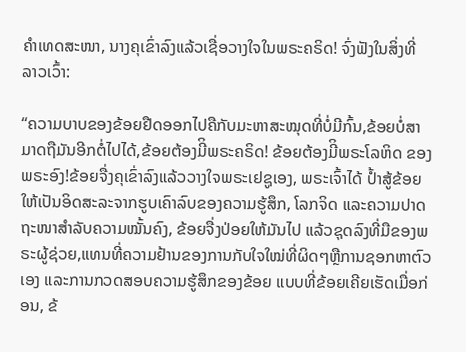ຄໍາເທດສະໜາ, ນາງຄຸເຂົ່າລົງແລ້ວເຊື່ອວາງໃຈໃນພຣະຄຣິດ! ຈົ່ງຟັງໃນສິ່ງທີ່ ລາວເວົ້າ:

“ຄວາມບາບຂອງຂ້ອຍຢືດອອກໄປຄືກັບມະຫາສະໝຸດທີ່ບໍ່ມີກົ້ນ,ຂ້ອຍບໍ່ສາມາດຖືມັນອີກຕໍ່ໄປໄດ້,ຂ້ອຍຕ້ອງມີິພຣະຄຣິດ! ຂ້ອຍຕ້ອງມີິພຣະໂລຫິດ ຂອງພຣະອົງ!ຂ້ອຍຈື່ງຄຸເຂົ່າລົງແລ້ວວາງໃຈພຣະເຢຊູເອງ, ພຣະເຈົ້າໄດ້ ປໍ້າສູ້ຂ້ອຍໃຫ້ເປັນອິດສະລະຈາກຮູບເຄົາລົບຂອງຄວາມຮູ້ສຶກ, ໂລກຈິດ ແລະຄວາມປາດຖະໜາສໍາລັບຄວາມໝັ້ນຄົງ, ຂ້ອຍຈື່ງປ່ອຍໃຫ້ມັນໄປ ແລ້ວຊຸດລົງທີ່ມືຂອງພຣະຜູ້ຊ່ວຍ,ແທນທີ່ຄວາມຢ້ານຂອງການກັບໃຈໃໝ່ທີ່ຜິດໆຫຼືການຊອກຫາຕົວເອງ ແລະການກວດສອບຄວາມຮູ້ສຶກຂອງຂ້ອຍ ແບບທີ່ຂ້ອຍເຄີຍເຮັດເມື່ອກ່ອນ, ຂ້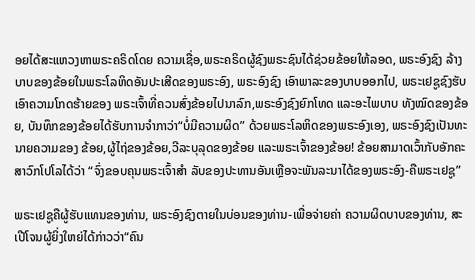ອຍໄດ້ສະແຫວງຫາພຣະຄຣິດໂດຍ ຄວາມເຊື່ອ,ພຣະຄຣິດຜູ້ຊົງພຣະຊົນໄດ້ຊ່ວຍຂ້ອຍໃຫ້ລອດ, ພຣະອົງຊົງ ລ້າງບາບຂອງຂ້ອຍໃນພຣະໂລຫິດອັນປະເສີດຂອງພຣະອົງ, ພຣະອົງຊົງ ເອົາພາລະຂອງບາບອອກໄປ, ພຣະເຢຊູຊົງຮັບເອົາຄວາມໂກດຮ້າຍຂອງ ພຣະເຈົ້າທີ່ຄວນສົ່ງຂ້ອຍໄປນາລົກ,ພຣະອົງຊົງຍົກໂທດ ແລະອະໄພບາບ ທັງໝົດຂອງຂ້ອຍ, ບັນທຶກຂອງຂ້ອຍໄດ້ຮັບການຈໍາກາວ່າ“ບໍ່ມີຄວາມຜິດ” ດ້ວຍພຣະໂລຫິດຂອງພຣະອົງເອງ, ພຣະອົງຊົງເປັນທະນາຍຄວາມຂອງ ຂ້ອຍ,ຜູ້ໄຖ່ຂອງຂ້ອຍ,ວີລະບຸລຸດຂອງຂ້ອຍ ແລະພຣະເຈົ້າຂອງຂ້ອຍ! ຂ້ອຍສາມາດເວົ້າກັບອັກຄະສາວົກໂປໂລໄດ້ວ່າ “ຈົ່ງຂອບຄຸນພຣະເຈົ້າສໍາ ລັບຂອງປະທານອັນເຫຼືອຈະພັນລະນາໄດ້ຂອງພຣະອົງ-ຄືພຣະເຢຊູ”

ພຣະເຢຊູຄືຜູ້ຮັບແທນຂອງທ່ານ, ພຣະອົງຊົງຕາຍໃນບ່ອນຂອງທ່ານ-ເພື່ອຈ່າຍຄ່າ ຄວາມຜິດບາບຂອງທ່ານ, ສະເປີໂຈນຜູ້ຍິ່ງໃຫຍ່ໄດ້ກ່າວວ່າ“ຄົນ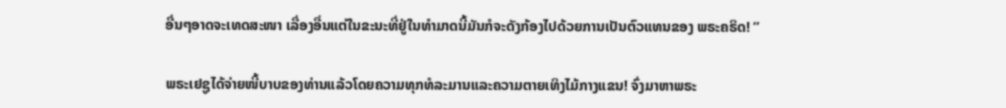ອື່ນໆອາດຈະເທດສະໜາ ເລື່ອງອື່ນແຕ່ໃນຂະນະທີ່ຢູ່ໃນທໍາມາດນີ້ມັນກໍຈະດັງກ້ອງໄປດ້ວຍການເປັນຕົວແທນຂອງ ພຣະຄຣິດ! ”

ພຣະເຢຊູໄດ້ຈ່າຍໜີ້ບາບຂອງທ່ານແລ້ວໂດຍຄວາມທຸກທໍລະມານແລະຄວາມຕາຍເທິງໄມ້ກາງແຂນ! ຈົ່ງມາຫາພຣະ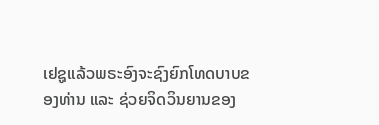ເຢຊູແລ້ວພຣະອົງຈະຊົງຍົກໂທດບາບຂອງທ່ານ ແລະ ຊ່ວຍຈິດວິນຍານຂອງ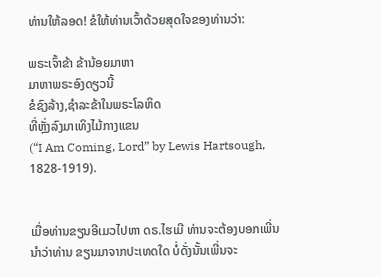ທ່ານໃຫ້ລອດ! ຂໍໃຫ້ທ່ານເວົ້າດ້ວຍສຸດໃຈຂອງທ່ານວ່າ:

ພຣະເຈົ້າຂ້າ ຂ້ານ້ອຍມາຫາ
ມາຫາພຣະອົງດຽວນີ້
ຂໍຊົງລ້າງ,ຊໍາລະຂ້າໃນພຣະໂລຫິດ
ທີ່ຫຼັ່ງລົງມາເທິງໄມ້ກາງແຂນ
(“I Am Coming, Lord” by Lewis Hartsough, 1828-1919).


ເມື່ອທ່ານຂຽນອີເມວໄປຫາ ດຣ.ໄຮເມີ ທ່ານຈະຕ້ອງບອກເພີ່ນນໍາວ່າທ່ານ ຂຽນມາຈາກປະເທດໃດ ບໍ່ດັ່ງນັ້ນເພີ່ນຈະ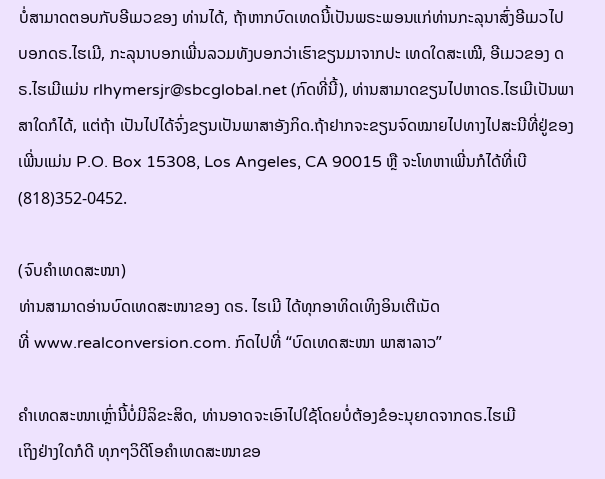ບໍ່ສາມາດຕອບກັບອີເມວຂອງ ທ່ານໄດ້, ຖ້າຫາກບົດເທດນີ້ເປັນພຣະພອນແກ່ທ່ານກະລຸນາສົ່ງອີເມວໄປ ບອກດຣ.ໄຮເມີ, ກະລຸນາບອກເພີ່ນລວມທັງບອກວ່າເຮົາຂຽນມາຈາກປະ ເທດໃດສະເໝີ, ອີເມວຂອງ ດຣ.ໄຮເມີແມ່ນ rlhymersjr@sbcglobal.net (ກົດທີ່ນີ້), ທ່ານສາມາດຂຽນໄປຫາດຣ.ໄຮເມີເປັນພາສາໃດກໍໄດ້, ແຕ່ຖ້າ ເປັນໄປໄດ້ຈົ່ງຂຽນເປັນພາສາອັງກິດ.ຖ້າຢາກຈະຂຽນຈົດໝາຍໄປທາງໄປສະນີທີ່ຢູ່ຂອງເພີ່ນແມ່ນ P.O. Box 15308, Los Angeles, CA 90015 ຫຼື ຈະໂທຫາເພີ່ນກໍໄດ້ທີ່ເບີ (818)352-0452.

(ຈົບຄຳເທດສະໜາ)
ທ່ານສາມາດອ່ານບົດເທດສະໜາຂອງ ດຣ. ໄຮເມີ ໄດ້ທຸກອາທິດເທິງອິນເຕີເນັດ
ທີ່ www.realconversion.com. ກົດໄປທີ່ “ບົດເທດສະໜາ ພາສາລາວ”

ຄໍາເທດສະໜາເຫຼົ່ານີ້ບໍ່ມີລິຂະສິດ, ທ່ານອາດຈະເອົາໄປໃຊ້ໂດຍບໍ່ຕ້ອງຂໍອະນຸຍາດຈາກດຣ.ໄຮເມີ
ເຖິງຢ່າງໃດກໍດີ ທຸກໆວິດີໂອຄໍາເທດສະໜາຂອ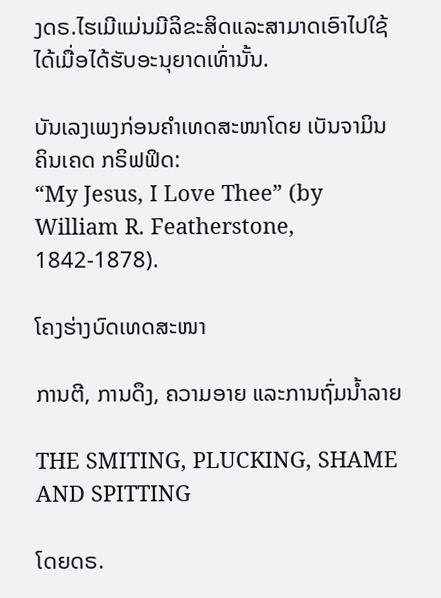ງດຣ.ໄຮເມີແມ່ນມີລິຂະສິດແລະສາມາດເອົາໄປໃຊ້
ໄດ້ເມື່ອໄດ້ຮັບອະນຸຍາດເທົ່ານັ້ນ.

ບັນເລງເພງກ່ອນຄໍາເທດສະໜາໂດຍ ເບັນຈາມິນ ຄິນເຄດ ກຣິຟຟິດ:
“My Jesus, I Love Thee” (by William R. Featherstone, 1842-1878).

ໂຄງຮ່າງບົດເທດສະໜາ

ການຕີ, ການດຶງ, ຄວາມອາຍ ແລະການຖົ່ມນໍ້າລາຍ

THE SMITING, PLUCKING, SHAME AND SPITTING

ໂດຍດຣ.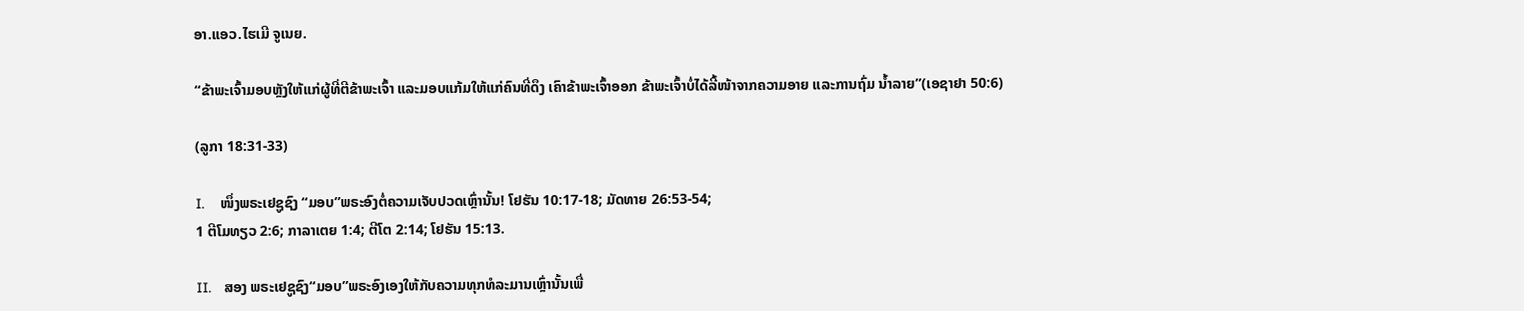ອາ.ແອວ.ໄຮເມີ ຈູເນຍ.

“ຂ້າພະເຈົ້າມອບຫຼັງໃຫ້ແກ່ຜູ້ທີ່ຕີຂ້າພະເຈົ້າ ແລະມອບແກ້ມໃຫ້ແກ່ຄົນທີ່ດຶງ ເຄົາຂ້າພະເຈົ້າອອກ ຂ້າພະເຈົ້າບໍ່ໄດ້ລີ້ໜ້າຈາກຄວາມອາຍ ແລະການຖົ່ມ ນໍ້າລາຍ”(ເອຊາຢາ 50:6)

(ລູກາ 18:31-33)

I.    ໜຶ່ງພຣະເຢຊູຊົງ “ມອບ”ພຣະອົງຕໍ່ຄວາມເຈັບປວດເຫຼົ່ານັ້ນ! ໂຢຮັນ 10:17-18; ມັດທາຍ 26:53-54;
1 ຕີໂມທຽວ 2:6; ກາລາເຕຍ 1:4; ຕີໂຕ 2:14; ໂຢຮັນ 15:13.

II.   ສອງ ພຣະເຢຊູຊົງ“ມອບ”ພຣະອົງເອງໃຫ້ກັບຄວາມທຸກທໍລະມານເຫຼົ່ານັ້ນເພື່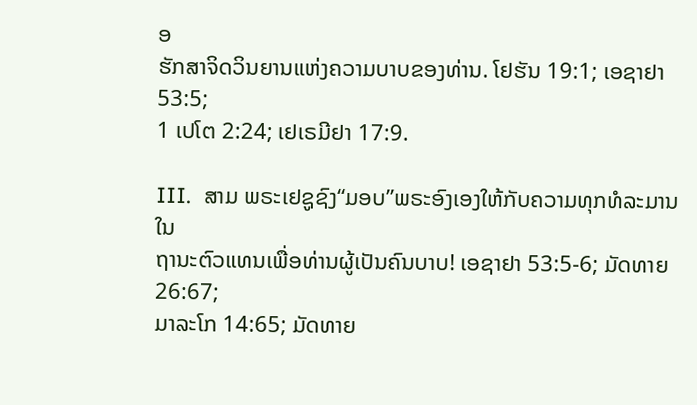ອ
ຮັກສາຈິດວິນຍານແຫ່ງຄວາມບາບຂອງທ່ານ. ໂຢຮັນ 19:1; ເອຊາຢາ 53:5;
1 ເປໂຕ 2:24; ເຢເຣມີຢາ 17:9.

III.  ສາມ ພຣະເຢຊູຊົງ“ມອບ”ພຣະອົງເອງໃຫ້ກັບຄວາມທຸກທໍລະມານໃນ
ຖານະຕົວແທນເພື່ອທ່ານຜູ້ເປັນຄົນບາບ! ເອຊາຢາ 53:5-6; ມັດທາຍ 26:67;
ມາລະໂກ 14:65; ມັດທາຍ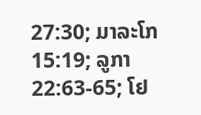27:30; ມາລະໂກ 15:19; ລູກາ 22:63-65; ໂຢ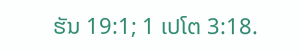ຮັນ 19:1; 1 ເປໂຕ 3:18.